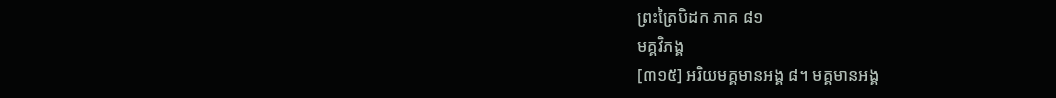ព្រះត្រៃបិដក ភាគ ៨១
មគ្គវិភង្គ
[៣១៥] អរិយមគ្គមានអង្គ ៨។ មគ្គមានអង្គ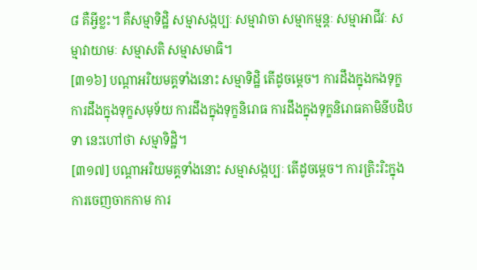៨ គឺអ្វីខ្លះ។ គឺសម្មាទិដ្ឋិ សម្មាសង្កប្បៈ សម្មាវាចា សម្មាកម្មន្តៈ សម្មាអាជីវៈ សម្មាវាយាមៈ សម្មាសតិ សម្មាសមាធិ។
[៣១៦] បណ្តាអរិយមគ្គទាំងនោះ សម្មាទិដ្ឋិ តើដូចម្តេច។ ការដឹងក្នុងកងទុក្ខ ការដឹងក្នុងទុក្ខសមុទ័យ ការដឹងក្នុងទុក្ខនិរោធ ការដឹងក្នុងទុក្ខនិរោធគាមិនីបដិបទា នេះហៅថា សម្មាទិដ្ឋិ។
[៣១៧] បណ្តាអរិយមគ្គទាំងនោះ សម្មាសង្កប្បៈ តើដូចម្តេច។ ការត្រិះរិះក្នុងការចេញចាកកាម ការ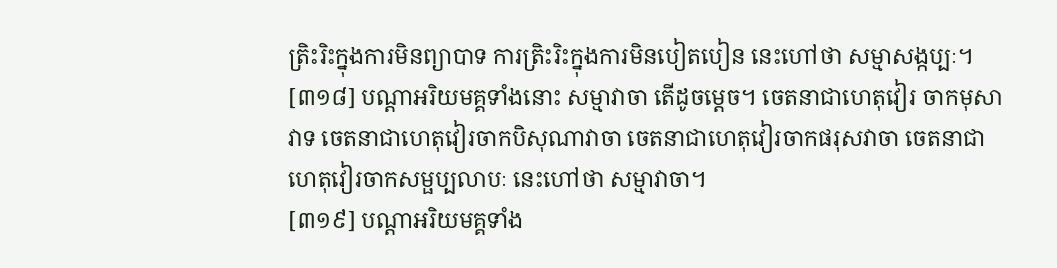ត្រិះរិះក្នុងការមិនព្យាបាទ ការត្រិះរិះក្នុងការមិនបៀតបៀន នេះហៅថា សម្មាសង្កប្បៈ។
[៣១៨] បណ្តាអរិយមគ្គទាំងនោះ សម្មាវាចា តើដូចម្តេច។ ចេតនាជាហេតុវៀរ ចាកមុសាវាទ ចេតនាជាហេតុវៀរចាកបិសុណាវាចា ចេតនាជាហេតុវៀរចាកផរុសវាចា ចេតនាជាហេតុវៀរចាកសម្ផប្បលាបៈ នេះហៅថា សម្មាវាចា។
[៣១៩] បណ្តាអរិយមគ្គទាំង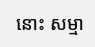នោះ សម្មា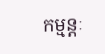កម្មន្តៈ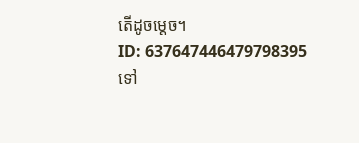តើដូចម្តេច។
ID: 637647446479798395
ទៅ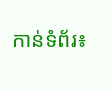កាន់ទំព័រ៖